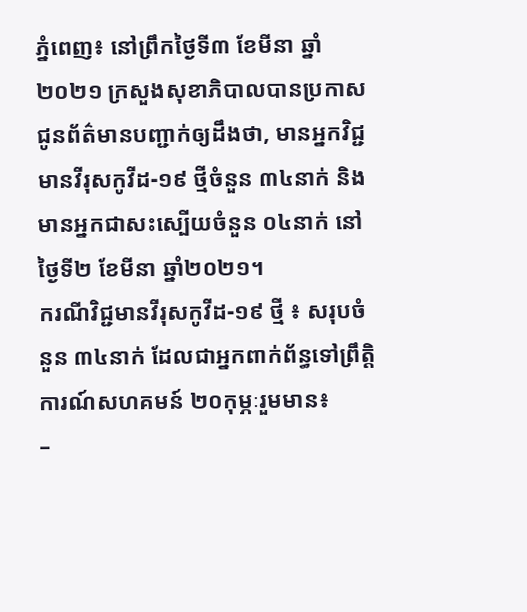ភ្នំពេញ៖ នៅព្រឹកថ្ងៃទី៣ ខែមីនា ឆ្នាំ២០២១ ក្រសួងសុខាភិបាលបានប្រកាសជូនព័ត៌មានបញ្ជាក់ឲ្យដឹងថា, មានអ្នកវិជ្ជមានវីរុសកូវីដ-១៩ ថ្មីចំនួន ៣៤នាក់ និងមានអ្នកជាសះស្បេីយចំនួន ០៤នាក់ នៅថ្ងៃទី២ ខែមីនា ឆ្នាំ២០២១។
ករណីវិជ្ជមានវីរុសកូវីដ-១៩ ថ្មី ៖ សរុបចំនួន ៣៤នាក់ ដែលជាអ្នកពាក់ព័ន្ធទៅព្រឹត្តិការណ៍សហគមន៍ ២០កុម្ភៈរួមមាន៖
–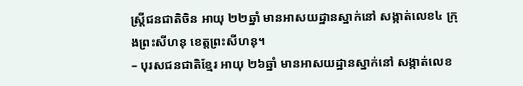ស្ត្រីជនជាតិចិន អាយុ ២២ឆ្នាំ មានអាសយដ្ឋានស្នាក់នៅ សង្កាត់លេខ៤ ក្រុងព្រះសីហនុ ខេត្តព្រះសីហនុ។
– បុរសជនជាតិខ្មែរ អាយុ ២៦ឆ្នាំ មានអាសយដ្ឋានស្នាក់នៅ សង្កាត់លេខ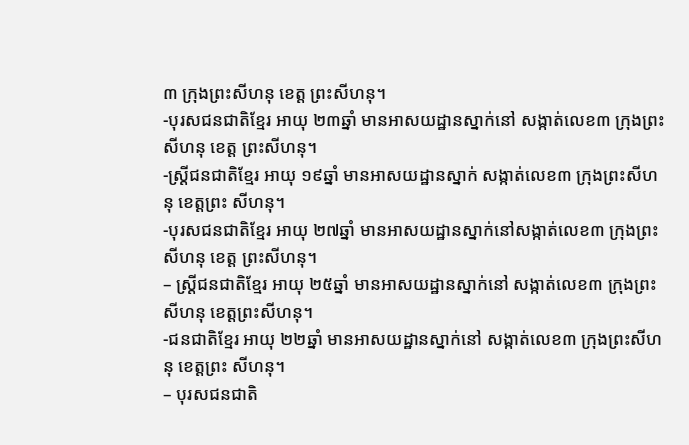៣ ក្រុងព្រះសីហនុ ខេត្ត ព្រះសីហនុ។
-បុរសជនជាតិខ្មែរ អាយុ ២៣ឆ្នាំ មានអាសយដ្ឋានស្នាក់នៅ សង្កាត់លេខ៣ ក្រុងព្រះសីហនុ ខេត្ត ព្រះសីហនុ។
-ស្ត្រីជនជាតិខ្មែរ អាយុ ១៩ឆ្នាំ មានអាសយដ្ឋានស្នាក់ សង្កាត់លេខ៣ ក្រុងព្រះសីហនុ ខេត្តព្រះ សីហនុ។
-បុរសជនជាតិខ្មែរ អាយុ ២៧ឆ្នាំ មានអាសយដ្ឋានស្នាក់នៅសង្កាត់លេខ៣ ក្រុងព្រះសីហនុ ខេត្ត ព្រះសីហនុ។
– ស្ត្រីជនជាតិខ្មែរ អាយុ ២៥ឆ្នាំ មានអាសយដ្ឋានស្នាក់នៅ សង្កាត់លេខ៣ ក្រុងព្រះសីហនុ ខេត្តព្រះសីហនុ។
-ជនជាតិខ្មែរ អាយុ ២២ឆ្នាំ មានអាសយដ្ឋានស្នាក់នៅ សង្កាត់លេខ៣ ក្រុងព្រះសីហនុ ខេត្តព្រះ សីហនុ។
– បុរសជនជាតិ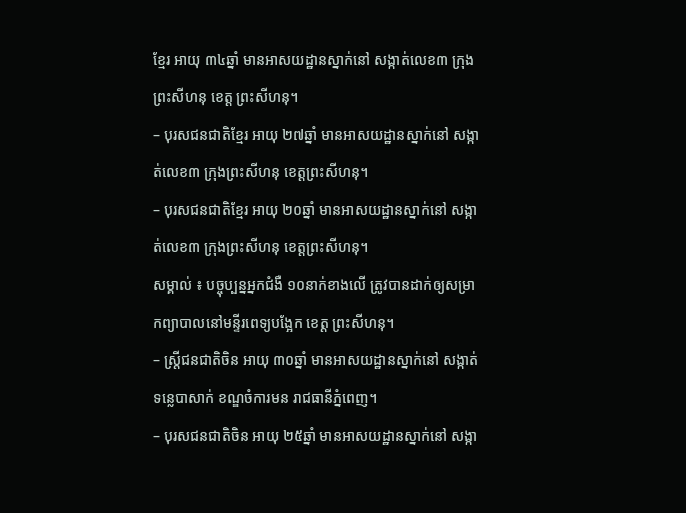ខ្មែរ អាយុ ៣៤ឆ្នាំ មានអាសយដ្ឋានស្នាក់នៅ សង្កាត់លេខ៣ ក្រុងព្រះសីហនុ ខេត្ត ព្រះសីហនុ។
– បុរសជនជាតិខ្មែរ អាយុ ២៧ឆ្នាំ មានអាសយដ្ឋានស្នាក់នៅ សង្កាត់លេខ៣ ក្រុងព្រះសីហនុ ខេត្តព្រះសីហនុ។
– បុរសជនជាតិខ្មែរ អាយុ ២០ឆ្នាំ មានអាសយដ្ឋានស្នាក់នៅ សង្កាត់លេខ៣ ក្រុងព្រះសីហនុ ខេត្តព្រះសីហនុ។
សម្គាល់ ៖ បច្ចុប្បន្នអ្នកជំងឺ ១០នាក់ខាងលើ ត្រូវបានដាក់ឲ្យសម្រាកព្យាបាលនៅមន្ទីរពេទ្យបង្អែក ខេត្ត ព្រះសីហនុ។
– ស្ត្រីជនជាតិចិន អាយុ ៣០ឆ្នាំ មានអាសយដ្ឋានស្នាក់នៅ សង្កាត់ទន្លេបាសាក់ ខណ្ឌចំការមន រាជធានីភ្នំពេញ។
– បុរសជនជាតិចិន អាយុ ២៥ឆ្នាំ មានអាសយដ្ឋានស្នាក់នៅ សង្កា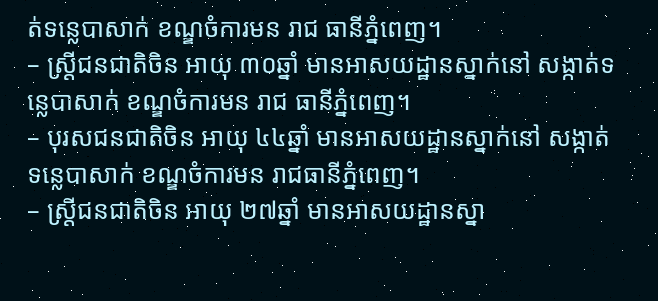ត់ទន្លេបាសាក់ ខណ្ឌចំការមន រាជ ធានីភ្នំពេញ។
– ស្ត្រីជនជាតិចិន អាយុ ៣០ឆ្នាំ មានអាសយដ្ឋានស្នាក់នៅ សង្កាត់ទន្លេបាសាក់ ខណ្ឌចំការមន រាជ ធានីភ្នំពេញ។
– បុរសជនជាតិចិន អាយុ ៤៤ឆ្នាំ មានអាសយដ្ឋានស្នាក់នៅ សង្កាត់ទន្លេបាសាក់ ខណ្ឌចំការមន រាជធានីភ្នំពេញ។
– ស្ត្រីជនជាតិចិន អាយុ ២៧ឆ្នាំ មានអាសយដ្ឋានស្នា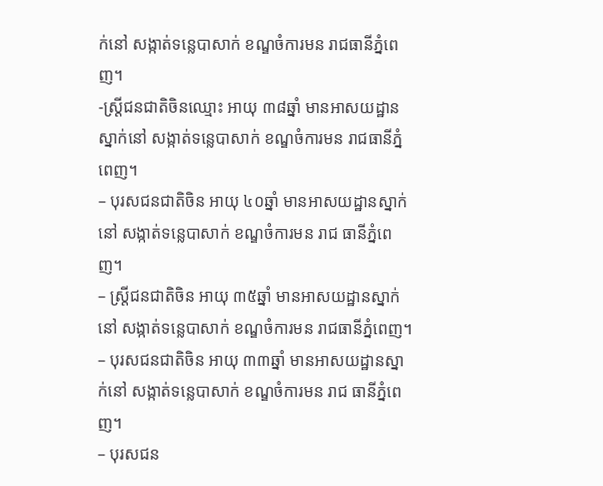ក់នៅ សង្កាត់ទន្លេបាសាក់ ខណ្ឌចំការមន រាជធានីភ្នំពេញ។
-ស្ត្រីជនជាតិចិនឈ្មោះ អាយុ ៣៨ឆ្នាំ មានអាសយដ្ឋានស្នាក់នៅ សង្កាត់ទន្លេបាសាក់ ខណ្ឌចំការមន រាជធានីភ្នំពេញ។
– បុរសជនជាតិចិន អាយុ ៤០ឆ្នាំ មានអាសយដ្ឋានស្នាក់នៅ សង្កាត់ទន្លេបាសាក់ ខណ្ឌចំការមន រាជ ធានីភ្នំពេញ។
– ស្ត្រីជនជាតិចិន អាយុ ៣៥ឆ្នាំ មានអាសយដ្ឋានស្នាក់នៅ សង្កាត់ទន្លេបាសាក់ ខណ្ឌចំការមន រាជធានីភ្នំពេញ។
– បុរសជនជាតិចិន អាយុ ៣៣ឆ្នាំ មានអាសយដ្ឋានស្នាក់នៅ សង្កាត់ទន្លេបាសាក់ ខណ្ឌចំការមន រាជ ធានីភ្នំពេញ។
– បុរសជន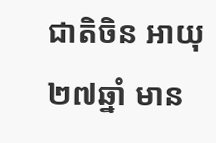ជាតិចិន អាយុ ២៧ឆ្នាំ មាន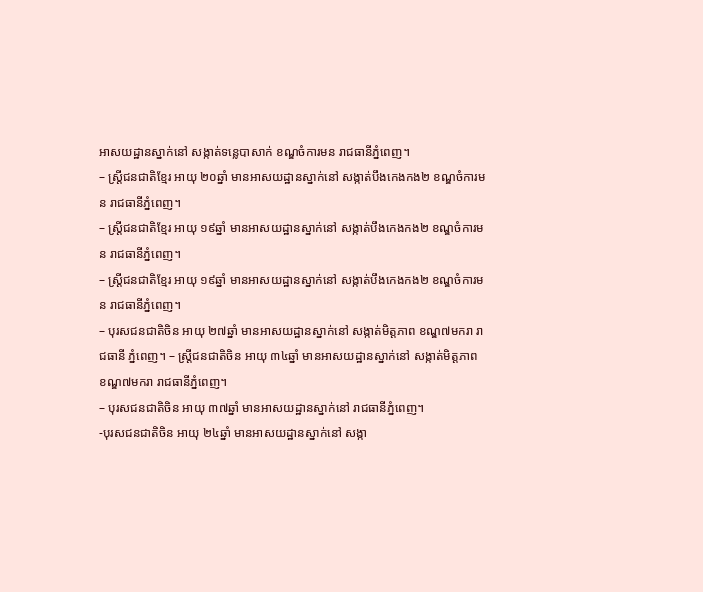អាសយដ្ឋានស្នាក់នៅ សង្កាត់ទន្លេបាសាក់ ខណ្ឌចំការមន រាជធានីភ្នំពេញ។
– ស្ត្រីជនជាតិខ្មែរ អាយុ ២០ឆ្នាំ មានអាសយដ្ឋានស្នាក់នៅ សង្កាត់បឹងកេងកង២ ខណ្ឌចំការមន រាជធានីភ្នំពេញ។
– ស្ត្រីជនជាតិខ្មែរ អាយុ ១៩ឆ្នាំ មានអាសយដ្ឋានស្នាក់នៅ សង្កាត់បឹងកេងកង២ ខណ្ឌចំការមន រាជធានីភ្នំពេញ។
– ស្ត្រីជនជាតិខ្មែរ អាយុ ១៩ឆ្នាំ មានអាសយដ្ឋានស្នាក់នៅ សង្កាត់បឹងកេងកង២ ខណ្ឌចំការមន រាជធានីភ្នំពេញ។
– បុរសជនជាតិចិន អាយុ ២៧ឆ្នាំ មានអាសយដ្ឋានស្នាក់នៅ សង្កាត់មិត្តភាព ខណ្ឌ៧មករា រាជធានី ភ្នំពេញ។ – ស្ត្រីជនជាតិចិន អាយុ ៣៤ឆ្នាំ មានអាសយដ្ឋានស្នាក់នៅ សង្កាត់មិត្តភាព ខណ្ឌ៧មករា រាជធានីភ្នំពេញ។
– បុរសជនជាតិចិន អាយុ ៣៧ឆ្នាំ មានអាសយដ្ឋានស្នាក់នៅ រាជធានីភ្នំពេញ។
-បុរសជនជាតិចិន អាយុ ២៤ឆ្នាំ មានអាសយដ្ឋានស្នាក់នៅ សង្កា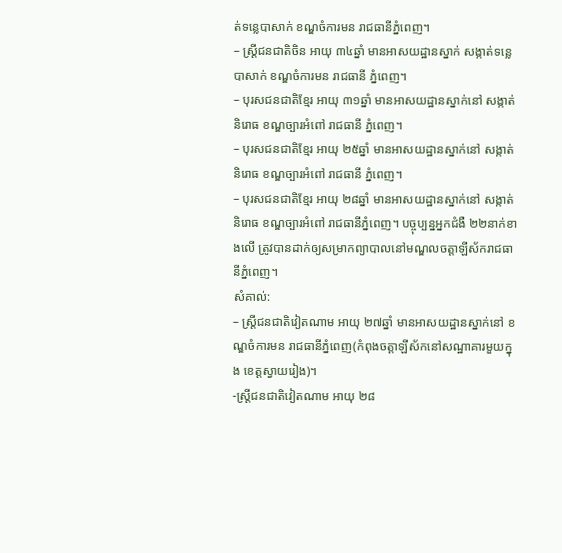ត់ទន្លេបាសាក់ ខណ្ឌចំការមន រាជធានីភ្នំពេញ។
– ស្ត្រីជនជាតិចិន អាយុ ៣៤ឆ្នាំ មានអាសយដ្ឋានស្នាក់ សង្កាត់ទន្លេបាសាក់ ខណ្ឌចំការមន រាជធានី ភ្នំពេញ។
– បុរសជនជាតិខ្មែរ អាយុ ៣១ឆ្នាំ មានអាសយដ្ឋានស្នាក់នៅ សង្កាត់និរោធ ខណ្ឌច្បារអំពៅ រាជធានី ភ្នំពេញ។
– បុរសជនជាតិខ្មែរ អាយុ ២៥ឆ្នាំ មានអាសយដ្ឋានស្នាក់នៅ សង្កាត់និរោធ ខណ្ឌច្បារអំពៅ រាជធានី ភ្នំពេញ។
– បុរសជនជាតិខ្មែរ អាយុ ២៨ឆ្នាំ មានអាសយដ្ឋានស្នាក់នៅ សង្កាត់និរោធ ខណ្ឌច្បារអំពៅ រាជធានីភ្នំពេញ។ បច្ចុប្បន្នអ្នកជំងឺ ២២នាក់ខាងលើ ត្រូវបានដាក់ឲ្យសម្រាកព្យាបាលនៅមណ្ឌលចត្តាឡីស័ករាជធានីភ្នំពេញ។
សំគាល់:
– ស្ត្រីជនជាតិវៀតណាម អាយុ ២៧ឆ្នាំ មានអាសយដ្ឋានស្នាក់នៅ ខណ្ឌចំការមន រាជធានីភ្នំពេញ(កំពុងចត្តាឡីស័កនៅសណ្ឋាគារមួយក្នុង ខេត្តស្វាយរៀង)។
-ស្ត្រីជនជាតិវៀតណាម អាយុ ២៨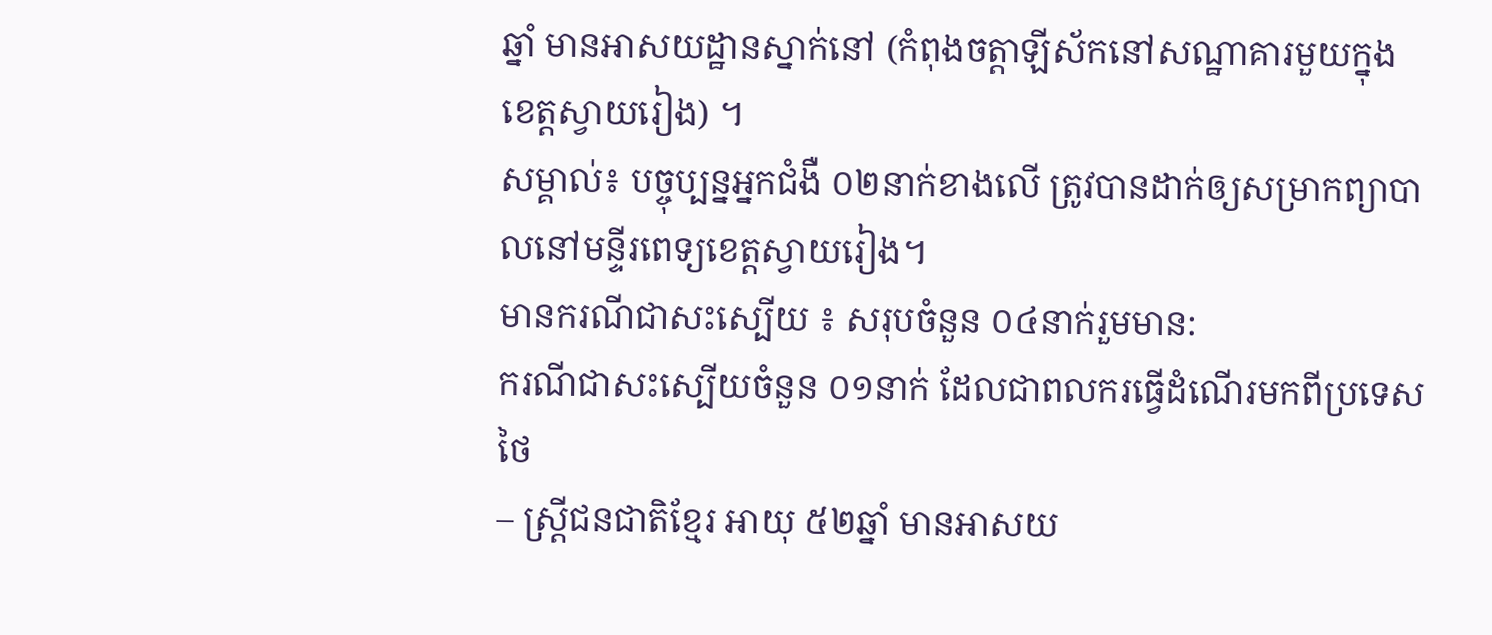ឆ្នាំ មានអាសយដ្ឋានស្នាក់នៅ (កំពុងចត្តាឡីស័កនៅសណ្ឋាគារមួយក្នុង ខេត្តស្វាយរៀង) ។
សម្គាល់៖ បច្ចុប្បន្នអ្នកជំងឺ ០២នាក់ខាងលើ ត្រូវបានដាក់ឲ្យសម្រាកព្យាបាលនៅមន្ទីរពេទ្យខេត្តស្វាយរៀង។
មានករណីជាសះស្បើយ ៖ សរុបចំនួន ០៤នាក់រួមមាន:
ករណីជាសះស្បើយចំនួន ០១នាក់ ដែលជាពលករធ្វើដំណើរមកពីប្រទេសថៃ
– ស្ត្រីជនជាតិខ្មែរ អាយុ ៥២ឆ្នាំ មានអាសយ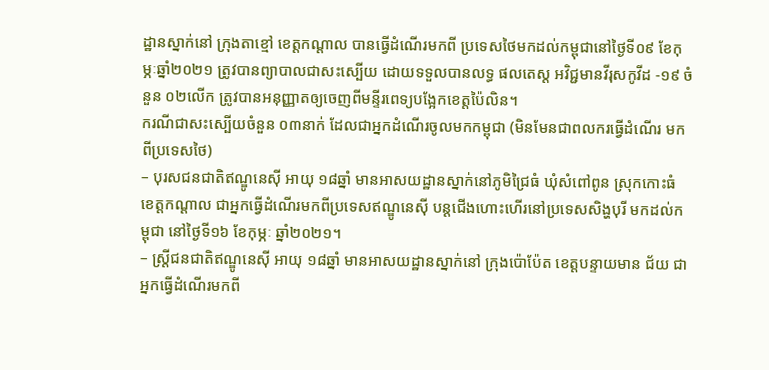ដ្ឋានស្នាក់នៅ ក្រុងតាខ្មៅ ខេត្តកណ្តាល បានធ្វើដំណើរមកពី ប្រទេសថៃមកដល់កម្ពុជានៅថ្ងៃទី០៩ ខែកុម្ភៈឆ្នាំ២០២១ ត្រូវបានព្យាបាលជាសះស្បើយ ដោយទទួលបានលទ្ធ ផលតេស្ត អវិជ្ជមានវីរុសកូវីដ -១៩ ចំនួន ០២លើក ត្រូវបានអនុញ្ញាតឲ្យចេញពីមន្ទីរពេទ្យបង្អែកខេត្តប៉ៃលិន។
ករណីជាសះស្បើយចំនួន ០៣នាក់ ដែលជាអ្នកដំណើរចូលមកកម្ពុជា (មិនមែនជាពលករធ្វើដំណើរ មកពីប្រទេសថៃ)
– បុរសជនជាតិឥណ្ឌូនេស៊ី អាយុ ១៨ឆ្នាំ មានអាសយដ្ឋានស្នាក់នៅភូមិជ្រៃធំ ឃុំសំពៅពូន ស្រុកកោះធំ ខេត្តកណ្តាល ជាអ្នកធ្វើដំណើរមកពីប្រទេសឥណ្ឌូនេស៊ី បន្តជើងហោះហើរនៅប្រទេសសិង្ហបុរី មកដល់កម្ពុជា នៅថ្ងៃទី១៦ ខែកុម្ភៈ ឆ្នាំ២០២១។
– ស្ត្រីជនជាតិឥណ្ឌូនេស៊ី អាយុ ១៨ឆ្នាំ មានអាសយដ្ឋានស្នាក់នៅ ក្រុងប៉ោប៉ែត ខេត្តបន្ទាយមាន ជ័យ ជាអ្នកធ្វើដំណើរមកពី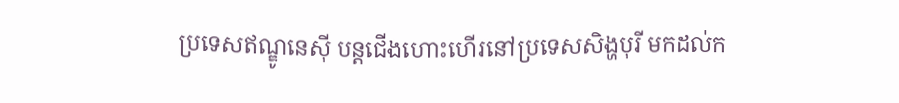ប្រទេសឥណ្ឌូនេស៊ី បន្តជើងហោះហើរនៅប្រទេសសិង្ហបុរី មកដល់ក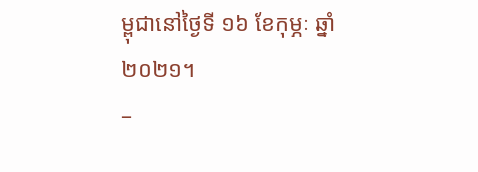ម្ពុជានៅថ្ងៃទី ១៦ ខែកុម្ភៈ ឆ្នាំ២០២១។
–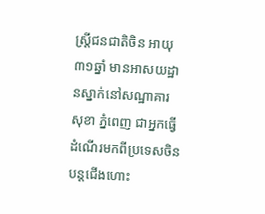ស្ត្រីជនជាតិចិន អាយុ ៣១ឆ្នាំ មានអាសយដ្ឋានស្នាក់នៅសណ្ឋាគារ សុខា ភ្នំពេញ ជាអ្នកធ្វើ ដំណើរមកពីប្រទេសចិន បន្តជើងហោះ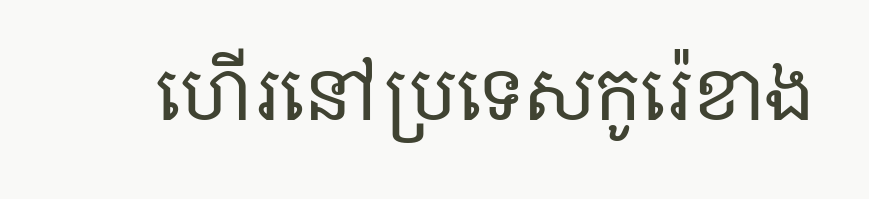ហើរនៅប្រទេសកូរ៉េខាង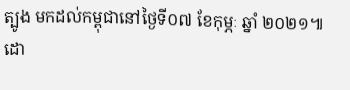ត្បូង មកដល់កម្ពុជានៅថ្ងៃទី០៧ ខែកុម្ភៈ ឆ្នាំ ២០២១៕
ដោ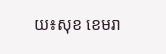យ៖សុខ ខេមរា